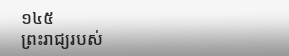១៤៥
ព្រះរាជ្យរបស់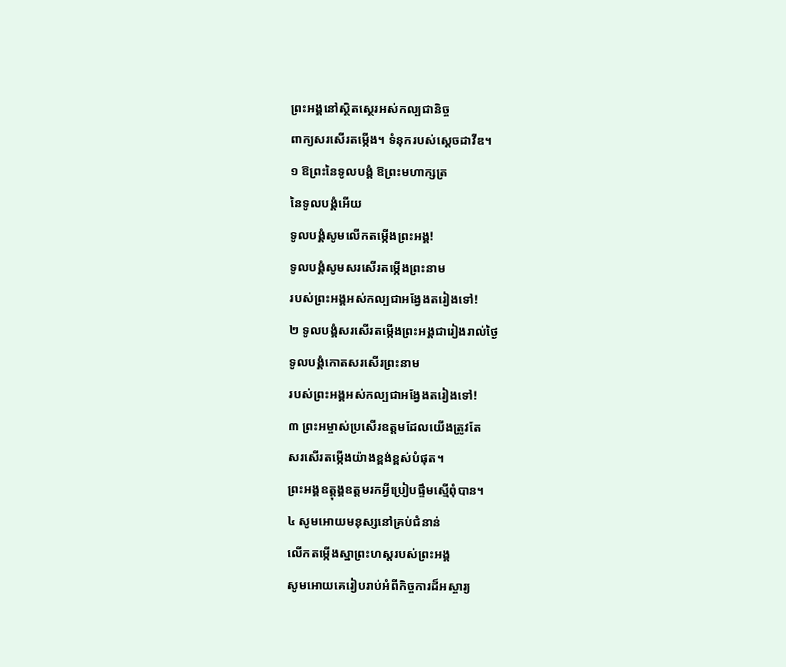ព្រះអង្គនៅស្ថិតស្ថេរអស់កល្បជានិច្ច
ពាក្យសរសើរតម្កើង។ ទំនុករបស់ស្ដេចដាវីឌ។
១ ឱព្រះនៃទូលបង្គំ ឱព្រះមហាក្សត្រ
នៃទូលបង្គំអើយ
ទូលបង្គំសូមលើកតម្កើងព្រះអង្គ!
ទូលបង្គំសូមសរសើរតម្កើងព្រះនាម
របស់ព្រះអង្គអស់កល្បជាអង្វែងតរៀងទៅ!
២ ទូលបង្គំសរសើរតម្កើងព្រះអង្គជារៀងរាល់ថ្ងៃ
ទូលបង្គំកោតសរសើរព្រះនាម
របស់ព្រះអង្គអស់កល្បជាអង្វែងតរៀងទៅ!
៣ ព្រះអម្ចាស់ប្រសើរឧត្ដមដែលយើងត្រូវតែ
សរសើរតម្កើងយ៉ាងខ្ពង់ខ្ពស់បំផុត។
ព្រះអង្គឧត្ដុង្គឧត្ដមរកអ្វីប្រៀបផ្ទឹមស្មើពុំបាន។
៤ សូមអោយមនុស្សនៅគ្រប់ជំនាន់
លើកតម្កើងស្នាព្រះហស្ដរបស់ព្រះអង្គ
សូមអោយគេរៀបរាប់អំពីកិច្ចការដ៏អស្ចារ្យ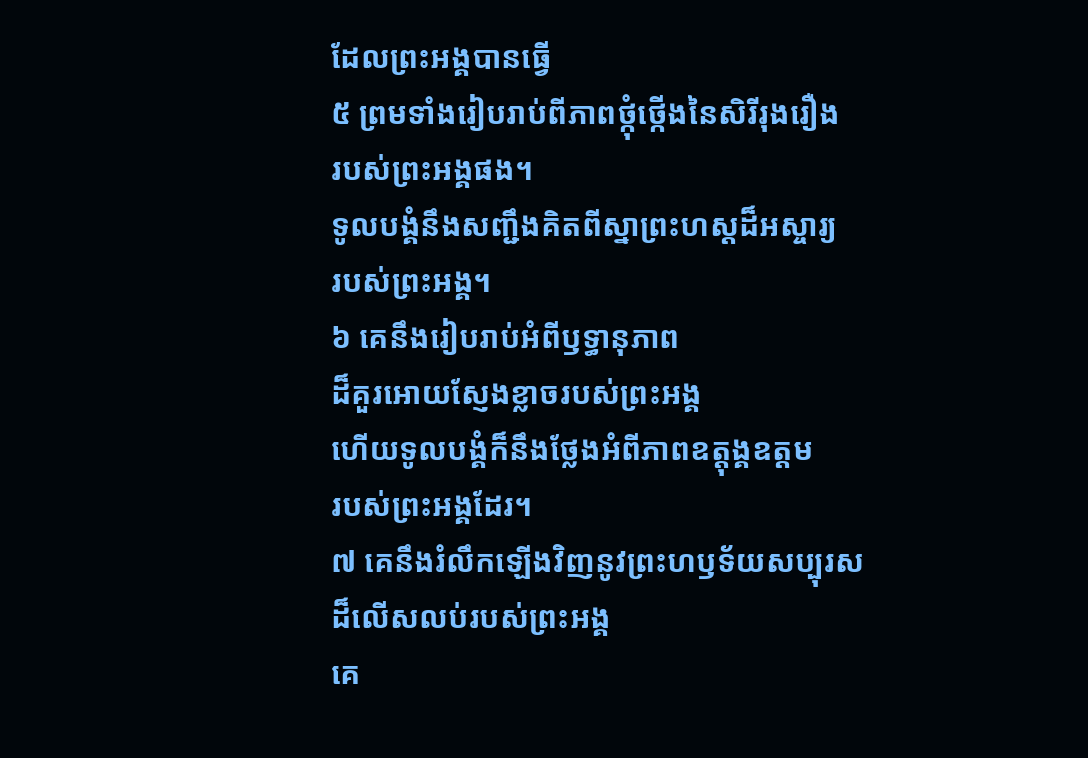ដែលព្រះអង្គបានធ្វើ
៥ ព្រមទាំងរៀបរាប់ពីភាពថ្កុំថ្កើងនៃសិរីរុងរឿង
របស់ព្រះអង្គផង។
ទូលបង្គំនឹងសញ្ជឹងគិតពីស្នាព្រះហស្ដដ៏អស្ចារ្យ
របស់ព្រះអង្គ។
៦ គេនឹងរៀបរាប់អំពីឫទ្ធានុភាព
ដ៏គួរអោយស្ញែងខ្លាចរបស់ព្រះអង្គ
ហើយទូលបង្គំក៏នឹងថ្លែងអំពីភាពឧត្ដុង្គឧត្ដម
របស់ព្រះអង្គដែរ។
៧ គេនឹងរំលឹកឡើងវិញនូវព្រះហឫទ័យសប្បុរស
ដ៏លើសលប់របស់ព្រះអង្គ
គេ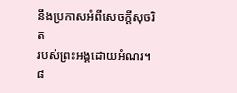នឹងប្រកាសអំពីសេចក្ដីសុចរិត
របស់ព្រះអង្គដោយអំណរ។
៨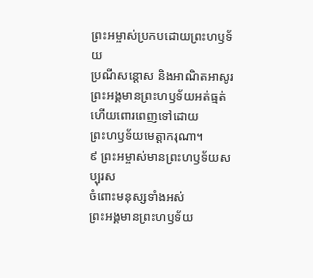ព្រះអម្ចាស់ប្រកបដោយព្រះហឫទ័យ
ប្រណីសន្ដោស និងអាណិតអាសូរ
ព្រះអង្គមានព្រះហឫទ័យអត់ធ្មត់
ហើយពោរពេញទៅដោយ
ព្រះហឫទ័យមេត្តាករុណា។
៩ ព្រះអម្ចាស់មានព្រះហឫទ័យសប្បុរស
ចំពោះមនុស្សទាំងអស់
ព្រះអង្គមានព្រះហឫទ័យ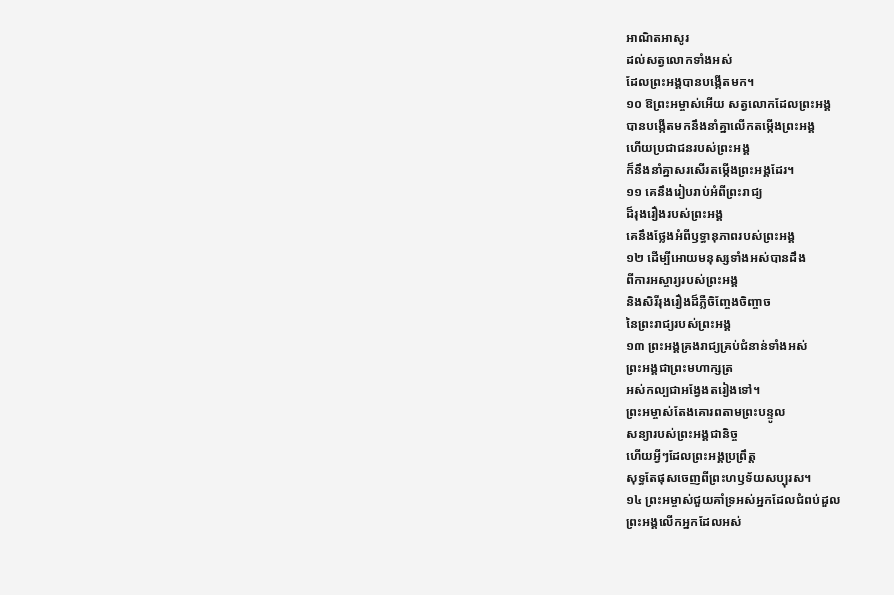អាណិតអាសូរ
ដល់សត្វលោកទាំងអស់
ដែលព្រះអង្គបានបង្កើតមក។
១០ ឱព្រះអម្ចាស់អើយ សត្វលោកដែលព្រះអង្គ
បានបង្កើតមកនឹងនាំគ្នាលើកតម្កើងព្រះអង្គ
ហើយប្រជាជនរបស់ព្រះអង្គ
ក៏នឹងនាំគ្នាសរសើរតម្កើងព្រះអង្គដែរ។
១១ គេនឹងរៀបរាប់អំពីព្រះរាជ្យ
ដ៏រុងរឿងរបស់ព្រះអង្គ
គេនឹងថ្លែងអំពីឫទ្ធានុភាពរបស់ព្រះអង្គ
១២ ដើម្បីអោយមនុស្សទាំងអស់បានដឹង
ពីការអស្ចារ្យរបស់ព្រះអង្គ
និងសិរីរុងរឿងដ៏ភ្លឺចិញ្ចែងចិញ្ចាច
នៃព្រះរាជ្យរបស់ព្រះអង្គ
១៣ ព្រះអង្គគ្រងរាជ្យគ្រប់ជំនាន់ទាំងអស់
ព្រះអង្គជាព្រះមហាក្សត្រ
អស់កល្បជាអង្វែងតរៀងទៅ។
ព្រះអម្ចាស់តែងគោរពតាមព្រះបន្ទូល
សន្យារបស់ព្រះអង្គជានិច្ច
ហើយអ្វីៗដែលព្រះអង្គប្រព្រឹត្ត
សុទ្ធតែផុសចេញពីព្រះហឫទ័យសប្បុរស។
១៤ ព្រះអម្ចាស់ជួយគាំទ្រអស់អ្នកដែលជំពប់ដួល
ព្រះអង្គលើកអ្នកដែលអស់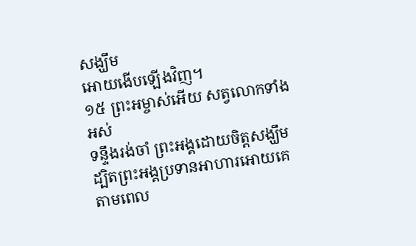សង្ឃឹម
អោយងើបឡើងវិញ។
១៥ ព្រះអម្ចាស់អើយ សត្វលោកទាំងអស់
ទន្ទឹងរង់ចាំ ព្រះអង្គដោយចិត្តសង្ឃឹម
ដ្បិតព្រះអង្គប្រទានអាហារអោយគេ
តាមពេល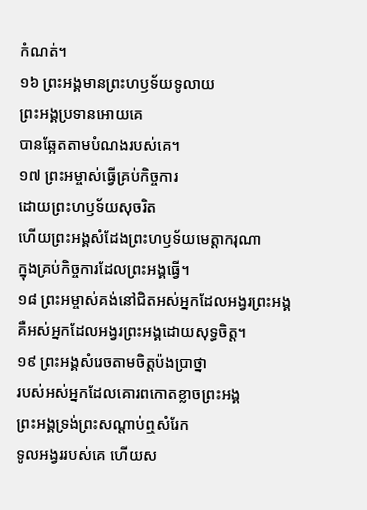កំណត់។
១៦ ព្រះអង្គមានព្រះហឫទ័យទូលាយ
ព្រះអង្គប្រទានអោយគេ
បានឆ្អែតតាមបំណងរបស់គេ។
១៧ ព្រះអម្ចាស់ធ្វើគ្រប់កិច្ចការ
ដោយព្រះហឫទ័យសុចរិត
ហើយព្រះអង្គសំដែងព្រះហឫទ័យមេត្តាករុណា
ក្នុងគ្រប់កិច្ចការដែលព្រះអង្គធ្វើ។
១៨ ព្រះអម្ចាស់គង់នៅជិតអស់អ្នកដែលអង្វរព្រះអង្គ
គឺអស់អ្នកដែលអង្វរព្រះអង្គដោយសុទ្ធចិត្ត។
១៩ ព្រះអង្គសំរេចតាមចិត្តប៉ងប្រាថ្នា
របស់អស់អ្នកដែលគោរពកោតខ្លាចព្រះអង្គ
ព្រះអង្គទ្រង់ព្រះសណ្ដាប់ឮសំរែក
ទូលអង្វររបស់គេ ហើយស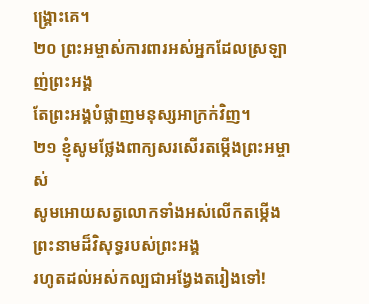ង្គ្រោះគេ។
២០ ព្រះអម្ចាស់ការពារអស់អ្នកដែលស្រឡាញ់ព្រះអង្គ
តែព្រះអង្គបំផ្លាញមនុស្សអាក្រក់វិញ។
២១ ខ្ញុំសូមថ្លែងពាក្យសរសើរតម្កើងព្រះអម្ចាស់
សូមអោយសត្វលោកទាំងអស់លើកតម្កើង
ព្រះនាមដ៏វិសុទ្ធរបស់ព្រះអង្គ
រហូតដល់អស់កល្បជាអង្វែងតរៀងទៅ!